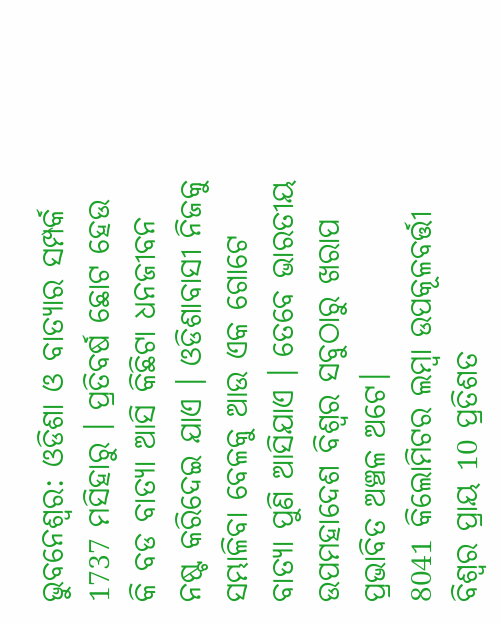ଭୁବନେଶ୍ବର: ଓଡିଶା ଓ ବାତ୍ୟାର ସମ୍ପର୍କ 1737 ମସିହାରୁ । ପ୍ରତିବର୍ଷ ଛୋଟ ହେଉ କି ବଡ ବାତ୍ୟା ଆସି କିଛିଟା ଧନଜୀବନ ନଷ୍ଟ କରିଦେଇ ଯାଏ । ଓଡିଶାବାସୀ ନିଜକୁ ସମ୍ଭାଳିବା ବେଳକୁ ଆଉ ଏକ ଗୋଟେ ବାତ୍ୟା ପୁଣି ଆସିଯାଏ । ତେବେ ଭାରତୀୟ ଉପମହାଦେଶ ବିଶ୍ବର ସବୁଠାରୁ ଖରାପ ପ୍ରଭାବିତ ଅଞ୍ଚଳ ଅଟେ।
8041 କିଲୋମିଟର ଲମ୍ବା ଉପକୂଳବର୍ତ୍ତୀ ବିଶ୍ବର ପ୍ରାୟ 10 ପ୍ରତିଶତ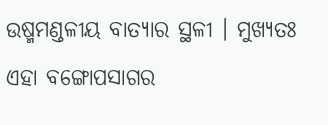ଉଷ୍ମମଣ୍ଡଳୀୟ ବାତ୍ୟାର ସ୍ଥଳୀ । ମୁଖ୍ୟତଃ ଏହା ବଙ୍ଗୋପସାଗର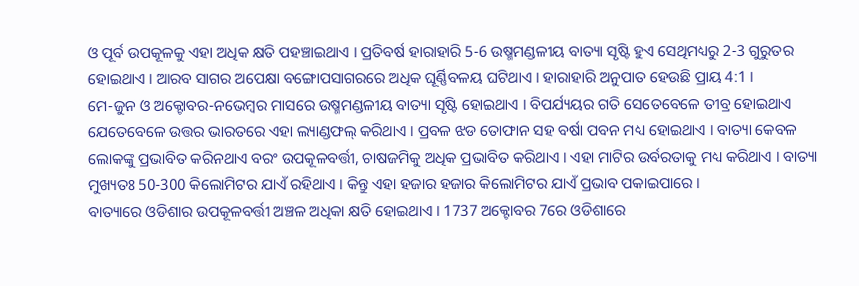ଓ ପୂର୍ବ ଉପକୂଳକୁ ଏହା ଅଧିକ କ୍ଷତି ପହଞ୍ଚାଇଥାଏ । ପ୍ରତିବର୍ଷ ହାରାହାରି 5-6 ଉଷ୍ମମଣ୍ଡଳୀୟ ବାତ୍ୟା ସୃଷ୍ଟି ହୁଏ ସେଥିମଧ୍ୟରୁ 2-3 ଗୁରୁତର ହୋଇଥାଏ । ଆରବ ସାଗର ଅପେକ୍ଷା ବଙ୍ଗୋପସାଗରରେ ଅଧିକ ଘୂର୍ଣ୍ଣିବଳୟ ଘଟିଥାଏ । ହାରାହାରି ଅନୁପାତ ହେଉଛି ପ୍ରାୟ 4:1 ।
ମେ-ଜୁନ ଓ ଅକ୍ଟୋବର-ନଭେମ୍ବର ମାସରେ ଉଷ୍ମମଣ୍ଡଳୀୟ ବାତ୍ୟା ସୃଷ୍ଟି ହୋଇଥାଏ । ବିପର୍ଯ୍ୟୟର ଗତି ସେତେବେଳେ ତୀବ୍ର ହୋଇଥାଏ ଯେତେବେଳେ ଉତ୍ତର ଭାରତରେ ଏହା ଲ୍ୟାଣ୍ଡଫଲ୍ କରିଥାଏ । ପ୍ରବଳ ଝଡ ତୋଫାନ ସହ ବର୍ଷା ପବନ ମଧ୍ୟ ହୋଇଥାଏ । ବାତ୍ୟା କେବଳ ଲୋକଙ୍କୁ ପ୍ରଭାବିତ କରିନଥାଏ ବରଂ ଉପକୂଳବର୍ତ୍ତୀ, ଚାଷଜମିକୁ ଅଧିକ ପ୍ରଭାବିତ କରିଥାଏ । ଏହା ମାଟିର ଉର୍ବରତାକୁ ମଧ୍ୟ କରିଥାଏ । ବାତ୍ୟା ମୁଖ୍ୟତଃ 50-300 କିଲୋମିଟର ଯାଏଁ ରହିଥାଏ । କିନ୍ତୁ ଏହା ହଜାର ହଜାର କିଲୋମିଟର ଯାଏଁ ପ୍ରଭାବ ପକାଇପାରେ ।
ବାତ୍ୟାରେ ଓଡିଶାର ଉପକୂଳବର୍ତ୍ତୀ ଅଞ୍ଚଳ ଅଧିକା କ୍ଷତି ହୋଇଥାଏ । 1737 ଅକ୍ଟୋବର 7ରେ ଓଡିଶାରେ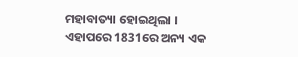ମହାବାତ୍ୟା ହୋଇଥିଲା । ଏହାପରେ 1831ରେ ଅନ୍ୟ ଏକ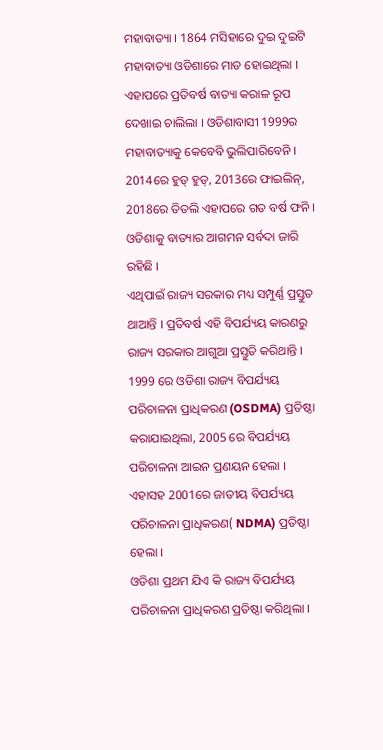ମହାବାତ୍ୟା । 1864 ମସିହାରେ ଦୁଇ ଦୁଇଟି ମହାବାତ୍ୟା ଓଡିଶାରେ ମାଡ ହୋଇଥିଲା । ଏହାପରେ ପ୍ରତିବର୍ଷ ବାତ୍ୟା କରାଳ ରୂପ ଦେଖାଇ ଚାଲିଲା । ଓଡିଶାବାସୀ 1999ର ମହାବାତ୍ୟାକୁ କେବେବି ଭୁଲିପାରିବେନି । 2014ରେ ହୁଡ୍ ହୁଡ୍, 2013ରେ ଫାଇଲିନ୍, 2018ରେ ତିତଲି ଏହାପରେ ଗତ ବର୍ଷ ଫନି । ଓଡିଶାକୁ ବାତ୍ୟାର ଆଗମନ ସର୍ବଦା ଜାରି ରହିଛି ।
ଏଥିପାଇଁ ରାଜ୍ୟ ସରକାର ମଧ୍ୟ ସମ୍ପୁର୍ଣ୍ଣ ପ୍ରସ୍ତୁତ ଥାଆନ୍ତି । ପ୍ରତିବର୍ଷ ଏହି ବିପର୍ଯ୍ୟୟ କାରଣରୁ ରାଜ୍ୟ ସରକାର ଆଗୁଆ ପ୍ରସ୍ତୁତି କରିଥାନ୍ତି । 1999 ରେ ଓଡିଶା ରାଜ୍ୟ ବିପର୍ଯ୍ୟୟ ପରିଚାଳନା ପ୍ରାଧିକରଣ (OSDMA) ପ୍ରତିଷ୍ଠା କରାଯାଇଥିଲା, 2005 ରେ ବିପର୍ଯ୍ୟୟ ପରିଚାଳନା ଆଇନ ପ୍ରଣୟନ ହେଲା । ଏହାସହ 2001ରେ ଜାତୀୟ ବିପର୍ଯ୍ୟୟ ପରିଚାଳନା ପ୍ରାଧିକରଣ( NDMA) ପ୍ରତିଷ୍ଠା ହେଲା ।
ଓଡିଶା ପ୍ରଥମ ଯିଏ କି ରାଜ୍ୟ ବିପର୍ଯ୍ୟୟ ପରିଚାଳନା ପ୍ରାଧିକରଣ ପ୍ରତିଷ୍ଠା କରିଥିଲା ।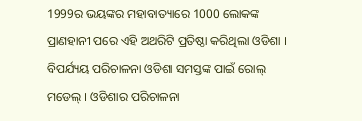1999ର ଭୟଙ୍କର ମହାବାତ୍ୟାରେ 1000 ଲୋକଙ୍କ ପ୍ରାଣହାନୀ ପରେ ଏହି ଅଥରିଟି ପ୍ରତିଷ୍ଠା କରିଥିଲା ଓଡିଶା । ବିପର୍ଯ୍ୟୟ ପରିଚାଳନା ଓଡିଶା ସମସ୍ତଙ୍କ ପାଇଁ ରୋଲ୍ ମଡେଲ୍ । ଓଡିଶାର ପରିଚାଳନା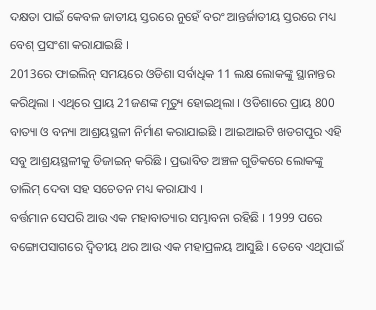ଦକ୍ଷତା ପାଇଁ କେବଳ ଜାତୀୟ ସ୍ତରରେ ନୁହେଁ ବରଂ ଆନ୍ତର୍ଜାତୀୟ ସ୍ତରରେ ମଧ୍ୟ ବେଶ୍ ପ୍ରସଂଶା କରାଯାଇଛି ।
2013ରେ ଫାଇଲିନ୍ ସମୟରେ ଓଡିଶା ସର୍ବାଧିକ 11 ଲକ୍ଷ ଲୋକଙ୍କୁ ସ୍ଥାନାନ୍ତର କରିଥିଲା । ଏଥିରେ ପ୍ରାୟ 21ଜଣଙ୍କ ମୃତ୍ୟୁ ହୋଇଥିଲା । ଓଡିଶାରେ ପ୍ରାୟ 800 ବାତ୍ୟା ଓ ବନ୍ୟା ଆଶ୍ରୟସ୍ଥଳୀ ନିର୍ମାଣ କରାଯାଇଛି । ଆଇଆଇଟି ଖଡଗପୁର ଏହି ସବୁ ଆଶ୍ରୟସ୍ଥଳୀକୁ ଡିଜାଇନ୍ କରିଛି । ପ୍ରଭାବିତ ଅଞ୍ଚଳ ଗୁଡିକରେ ଲୋକଙ୍କୁ ତାଲିମ୍ ଦେବା ସହ ସଚେତନ ମଧ୍ୟ କରାଯାଏ ।
ବର୍ତ୍ତମାନ ସେପରି ଆଉ ଏକ ମହାବାତ୍ୟାର ସମ୍ଭାବନା ରହିଛି । 1999 ପରେ ବଙ୍ଗୋପସାଗରେ ଦ୍ବିତୀୟ ଥର ଆଉ ଏକ ମହାପ୍ରଳୟ ଆସୁଛି । ତେବେ ଏଥିପାଇଁ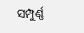ସମ୍ପୁର୍ଣ୍ଣ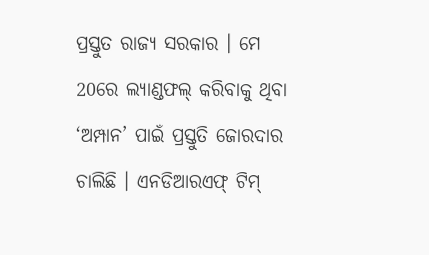ପ୍ରସ୍ତୁତ ରାଜ୍ୟ ସରକାର । ମେ 20ରେ ଲ୍ୟାଣ୍ଡଫଲ୍ କରିବାକୁ ଥିବା ‘ଅମ୍ପାନ’ ପାଇଁ ପ୍ରସ୍ତୁତି ଜୋରଦାର ଚାଲିଛି । ଏନଡିଆରଏଫ୍ ଟିମ୍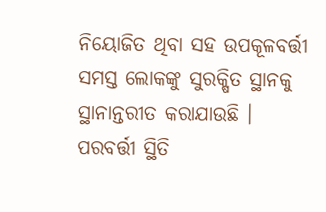ନିୟୋଜିତ ଥିବା ସହ ଉପକୂଳବର୍ତ୍ତୀ ସମସ୍ତ ଲୋକଙ୍କୁ ସୁରକ୍ଷିତ ସ୍ଥାନକୁ ସ୍ଥାନାନ୍ତରୀତ କରାଯାଉଛି । ପରବର୍ତ୍ତୀ ସ୍ଥିତି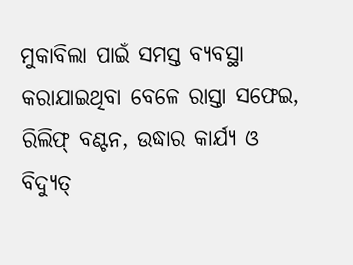ମୁକାବିଲା ପାଇଁ ସମସ୍ତ ବ୍ୟବସ୍ଥା କରାଯାଇଥିବା ବେଳେ ରାସ୍ତା ସଫେଇ, ରିଲିଫ୍ ବଣ୍ଟନ, ଉଦ୍ଧାର କାର୍ଯ୍ୟ ଓ ବିଦ୍ୟୁତ୍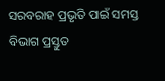ସରବରାହ ପ୍ରଭୃତି ପାଇଁ ସମସ୍ତ ବିଭାଗ ପ୍ରସ୍ତୁତ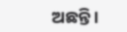ଅଛନ୍ତି ।